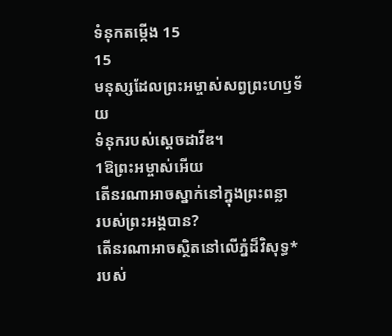ទំនុកតម្កើង 15
15
មនុស្សដែលព្រះអម្ចាស់សព្វព្រះហឫទ័យ
ទំនុករបស់ស្ដេចដាវីឌ។
1ឱព្រះអម្ចាស់អើយ
តើនរណាអាចស្នាក់នៅក្នុងព្រះពន្លា
របស់ព្រះអង្គបាន?
តើនរណាអាចស្ថិតនៅលើភ្នំដ៏វិសុទ្ធ*
របស់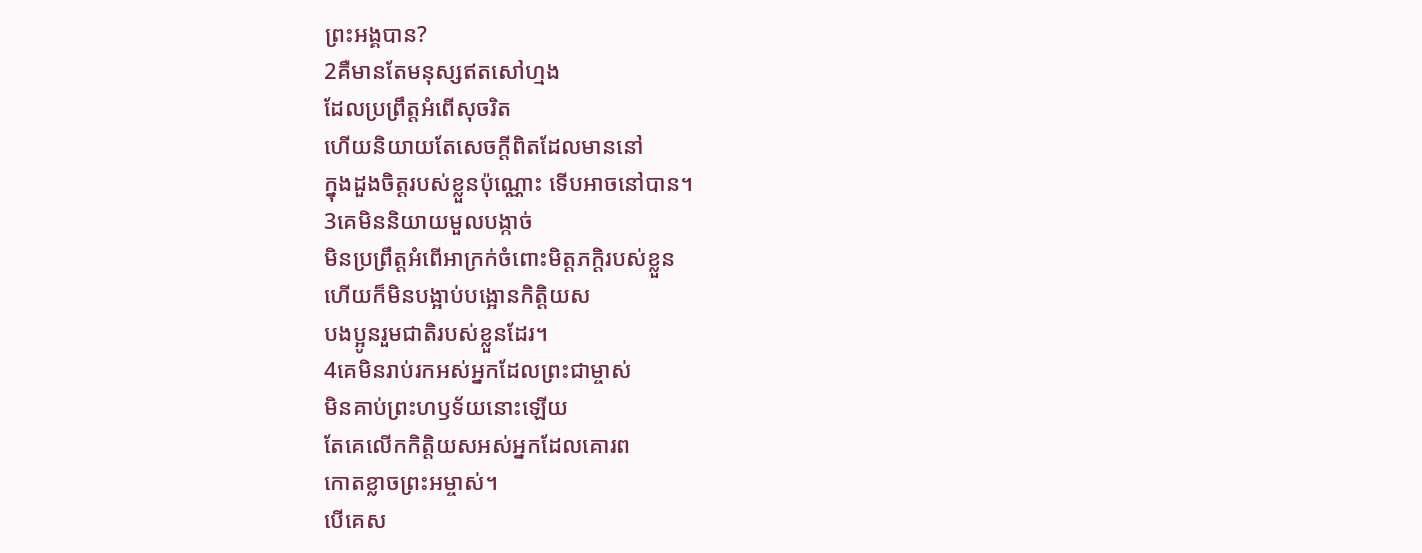ព្រះអង្គបាន?
2គឺមានតែមនុស្សឥតសៅហ្មង
ដែលប្រព្រឹត្តអំពើសុចរិត
ហើយនិយាយតែសេចក្ដីពិតដែលមាននៅ
ក្នុងដួងចិត្តរបស់ខ្លួនប៉ុណ្ណោះ ទើបអាចនៅបាន។
3គេមិននិយាយមួលបង្កាច់
មិនប្រព្រឹត្តអំពើអាក្រក់ចំពោះមិត្តភក្ដិរបស់ខ្លួន
ហើយក៏មិនបង្អាប់បង្អោនកិត្តិយស
បងប្អូនរួមជាតិរបស់ខ្លួនដែរ។
4គេមិនរាប់រកអស់អ្នកដែលព្រះជាម្ចាស់
មិនគាប់ព្រះហឫទ័យនោះឡើយ
តែគេលើកកិត្តិយសអស់អ្នកដែលគោរព
កោតខ្លាចព្រះអម្ចាស់។
បើគេស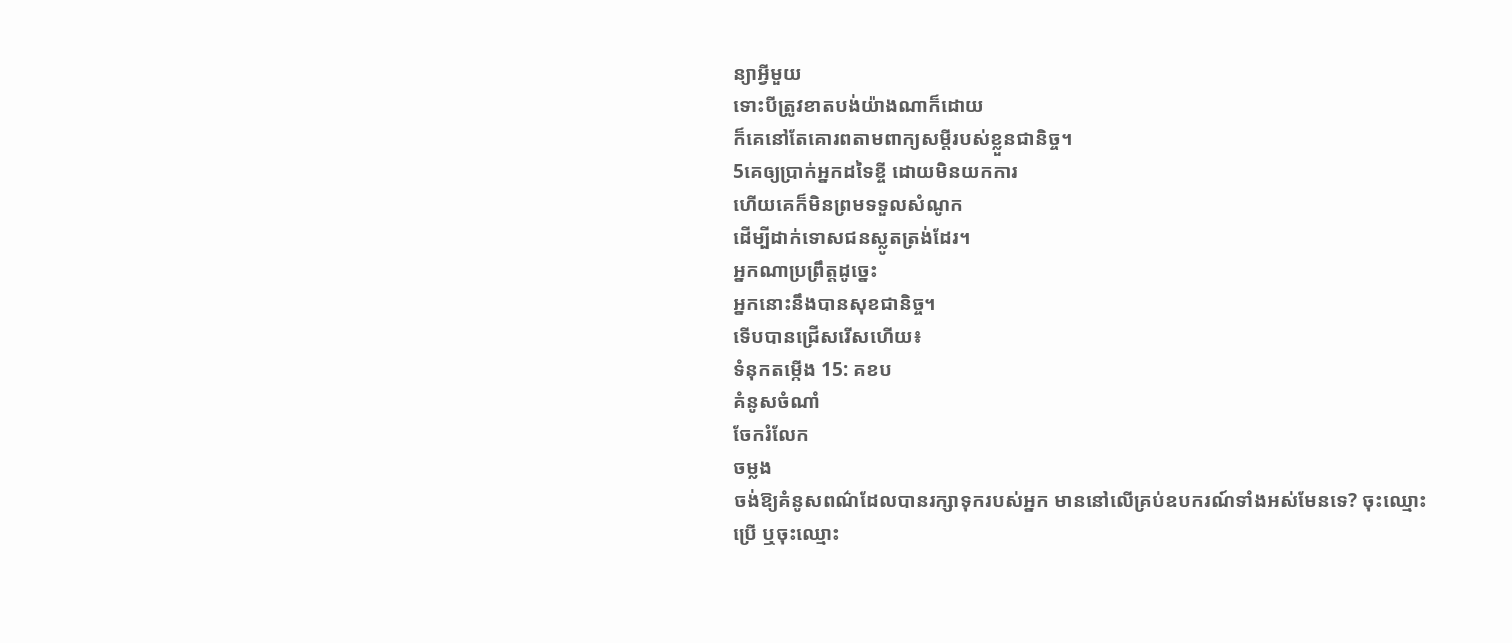ន្យាអ្វីមួយ
ទោះបីត្រូវខាតបង់យ៉ាងណាក៏ដោយ
ក៏គេនៅតែគោរពតាមពាក្យសម្ដីរបស់ខ្លួនជានិច្ច។
5គេឲ្យប្រាក់អ្នកដទៃខ្ចី ដោយមិនយកការ
ហើយគេក៏មិនព្រមទទួលសំណូក
ដើម្បីដាក់ទោសជនស្លូតត្រង់ដែរ។
អ្នកណាប្រព្រឹត្តដូច្នេះ
អ្នកនោះនឹងបានសុខជានិច្ច។
ទើបបានជ្រើសរើសហើយ៖
ទំនុកតម្កើង 15: គខប
គំនូសចំណាំ
ចែករំលែក
ចម្លង
ចង់ឱ្យគំនូសពណ៌ដែលបានរក្សាទុករបស់អ្នក មាននៅលើគ្រប់ឧបករណ៍ទាំងអស់មែនទេ? ចុះឈ្មោះប្រើ ឬចុះឈ្មោះ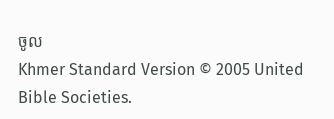ចូល
Khmer Standard Version © 2005 United Bible Societies.